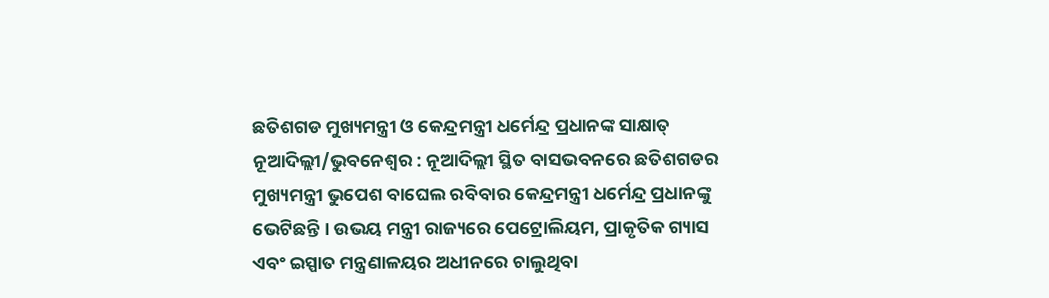ଛତିଶଗଡ ମୁଖ୍ୟମନ୍ତ୍ରୀ ଓ କେନ୍ଦ୍ରମନ୍ତ୍ରୀ ଧର୍ମେନ୍ଦ୍ର ପ୍ରଧାନଙ୍କ ସାକ୍ଷାତ୍
ନୂଆଦିଲ୍ଲୀ/ଭୁବନେଶ୍ୱର : ନୂଆଦିଲ୍ଲୀ ସ୍ଥିତ ବାସଭବନରେ ଛତିଶଗଡର ମୁଖ୍ୟମନ୍ତ୍ରୀ ଭୁପେଶ ବାଘେଲ ରବିବାର କେନ୍ଦ୍ରମନ୍ତ୍ରୀ ଧର୍ମେନ୍ଦ୍ର ପ୍ରଧାନଙ୍କୁ ଭେଟିଛନ୍ତି । ଉଭୟ ମନ୍ତ୍ରୀ ରାଜ୍ୟରେ ପେଟ୍ରୋଲିୟମ, ପ୍ରାକୃତିକ ଗ୍ୟାସ ଏବଂ ଇସ୍ପାତ ମନ୍ତ୍ରଣାଳୟର ଅଧୀନରେ ଚାଲୁଥିବା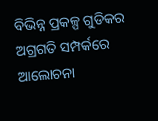ବିଭିନ୍ନ ପ୍ରକଳ୍ପ ଗୁଡିକର ଅଗ୍ରଗତି ସମ୍ପର୍କରେ ଆଲୋଚନା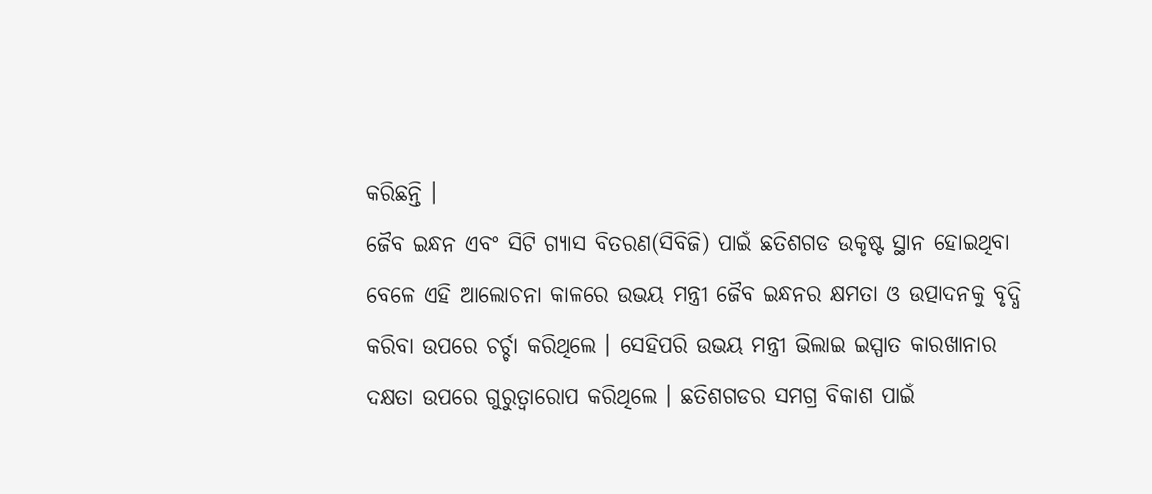କରିଛନ୍ତି ।
ଜୈବ ଇନ୍ଧନ ଏବଂ ସିଟି ଗ୍ୟାସ ବିତରଣ(ସିବିଜି) ପାଇଁ ଛତିଶଗଡ ଉକୃଷ୍ଟ ସ୍ଥାନ ହୋଇଥିବା ବେଳେ ଏହି ଆଲୋଚନା କାଳରେ ଉଭୟ ମନ୍ତ୍ରୀ ଜୈବ ଇନ୍ଧନର କ୍ଷମତା ଓ ଉତ୍ପାଦନକୁ ବୃଦ୍ଧି କରିବା ଉପରେ ଚର୍ଚ୍ଚା କରିଥିଲେ । ସେହିପରି ଉଭୟ ମନ୍ତ୍ରୀ ଭିଲାଇ ଇସ୍ପାତ କାରଖାନାର ଦକ୍ଷତା ଉପରେ ଗୁରୁତ୍ୱାରୋପ କରିଥିଲେ । ଛତିଶଗଡର ସମଗ୍ର ବିକାଶ ପାଇଁ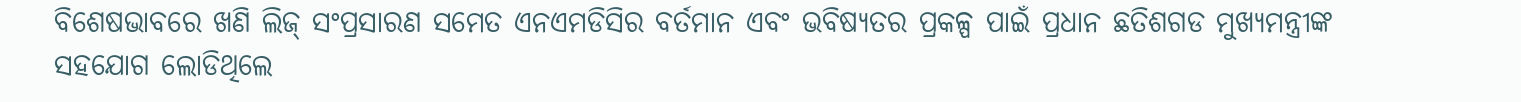ବିଶେଷଭାବରେ ଖଣି ଲିଜ୍ ସଂପ୍ରସାରଣ ସମେତ ଏନଏମଡିସିର ବର୍ତମାନ ଏବଂ ଭବିଷ୍ୟତର ପ୍ରକଳ୍ପ ପାଇଁ ପ୍ରଧାନ ଛତିଶଗଡ ମୁଖ୍ୟମନ୍ତ୍ରୀଙ୍କ ସହଯୋଗ ଲୋଡିଥିଲେ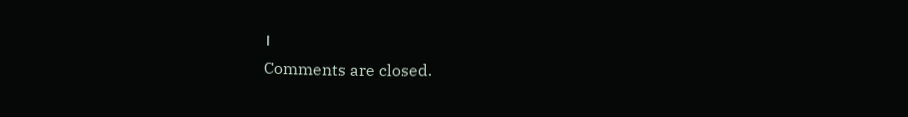।
Comments are closed.